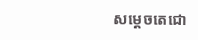សម្តេចតេជោ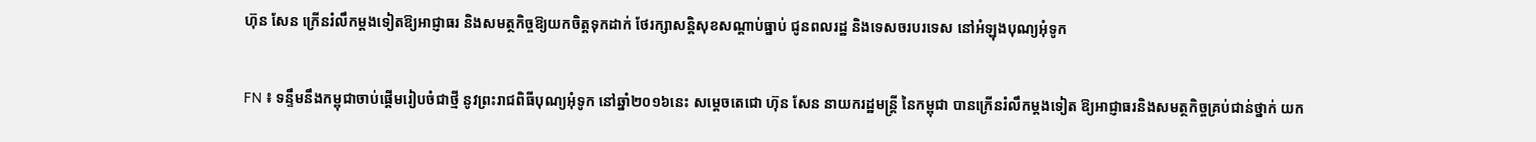ហ៊ុន សែន ក្រើនរំលឹកម្តងទៀតឱ្យអាជ្ញាធរ និងសមត្ថកិច្ចឱ្យយកចិត្តទុកដាក់ ថែរក្សាសន្តិសុខសណ្តាប់ធ្នាប់ ជូនពលរដ្ឋ និងទេសចរបរទេស នៅអំឡុងបុណ្យអុំទូក

FN ៖ ទន្ទឹមនឹងកម្ពុជាចាប់ផ្តើមរៀបចំជាថ្មី នូវព្រះរាជពិធីបុណ្យអុំទូក នៅឆ្នាំ២០១៦នេះ សម្តេចតេជោ ហ៊ុន សែន នាយករដ្ឋមន្រ្តី នៃកម្ពុជា បានក្រើនរំលឹកម្តងទៀត ឱ្យអាជ្ញាធរនិងសមត្ថកិច្ចគ្រប់ជាន់ថ្នាក់ យក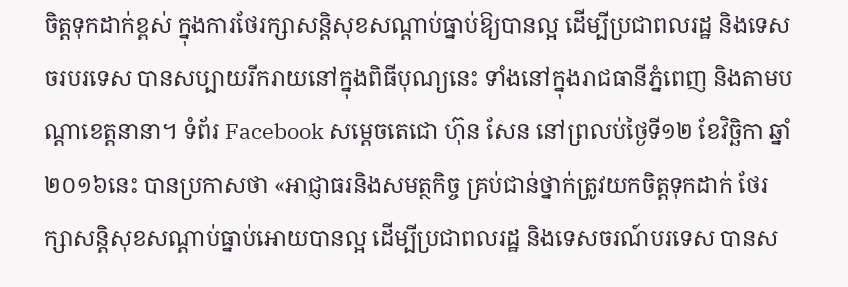ចិត្តទុកដាក់ខ្ពស់ ក្នុងការថែរក្សាសន្តិសុខសណ្តាប់ធ្នាប់ឱ្យបានល្អ ដើម្បីប្រជាពលរដ្ឋ និងទេសចរបរទេស បានសប្បាយរីករាយនៅក្នុងពិធីបុណ្យនេះ ទាំងនៅក្នុងរាជធានីភ្នំពេញ និងតាមបណ្តាខេត្តនានា។ ទំព័រ Facebook សម្តេចតេជោ ហ៊ុន សែន នៅព្រលប់ថ្ងៃទី១២ ខែវិច្ឆិកា ឆ្នាំ២០១៦នេះ បានប្រកាសថា «អាជ្ញាធរនិងសមត្ថកិច្ច គ្រប់ជាន់ថ្នាក់ត្រូវយកចិត្តទុកដាក់ ថែរក្សាសន្តិសុខសណ្តាប់ធ្នាប់អោយបានល្អ ដើម្បីប្រជាពលរដ្ឋ និងទេសចរណ៍បរទេស បានស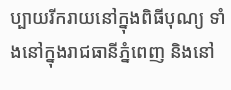ប្បាយរីករាយនៅក្នុងពិធីបុណ្យ ទាំងនៅក្នុងរាជធានីភ្នំពេញ និងនៅ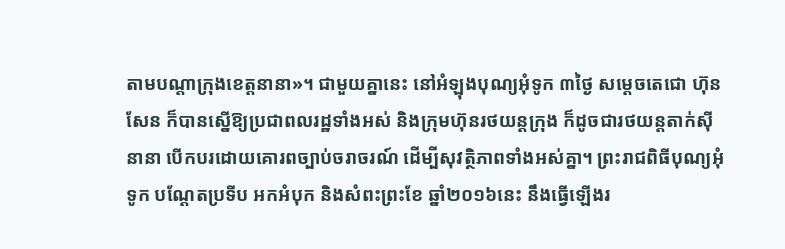តាមបណ្តាក្រុងខេត្តនានា»។ ជាមួយគ្នានេះ នៅអំឡុងបុណ្យអុំទូក ៣ថ្ងៃ សម្តេចតេជោ ហ៊ុន សែន ក៏បានស្នើឱ្យប្រជាពលរដ្ឋទាំងអស់ និងក្រុមហ៊ុនរថយន្តក្រុង ក៏ដូចជារថយន្តតាក់ស៊ីនានា បើកបរដោយគោរពច្បាប់ចរាចរណ៍ ដើម្បីសុវត្ថិភាពទាំងអស់គ្នា។ ព្រះរាជពិធីបុណ្យអុំទូក បណ្តែតប្រទីប អកអំបុក និងសំពះព្រះខែ ឆ្នាំ២០១៦នេះ នឹងធ្វើឡើងរ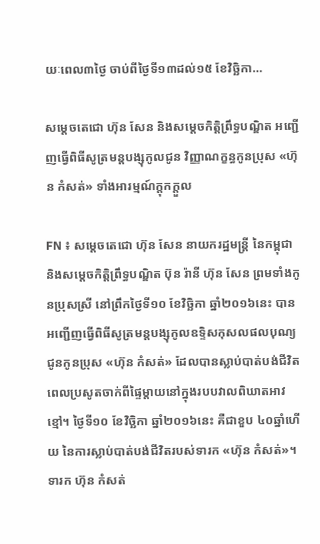យៈពេល៣ថ្ងៃ ចាប់ពីថ្ងៃទី១៣ដល់១៥ ខែវិច្ឆិកា…

សម្តេចតេជោ ហ៊ុន សែន និងសម្តេចកិត្តិព្រឹទ្ធបណ្ឌិត អញ្ជើញធ្វើពិធីសូត្រមន្តបង្សុកូលជូន វិញ្ញាណក្ខន្ធកូនប្រុស «ហ៊ុន កំសត់» ទាំងអារម្មណ៍ក្តុកក្តួល

FN ៖ សម្តេចតេជោ ហ៊ុន សែន នាយករដ្ឋមន្រ្តី នៃកម្ពុជា និងសម្តេចកិត្តិព្រឹទ្ធបណ្ឌិត ប៊ុន រ៉ានី ហ៊ុន សែន ព្រមទាំងកូនប្រុសស្រី នៅព្រឹកថ្ងៃទី១០ ខែវិច្ឆិកា ឆ្នាំ២០១៦នេះ បានអញ្ជើញធ្វើពិធីសូត្រមន្តបង្សុកូលឧទ្ទិសកុសលផលបុណ្យជូនកូនប្រុស «ហ៊ុន កំសត់» ដែលបានស្លាប់បាត់បង់ជីវិតពេលប្រសូតចាក់ពីផ្ទៃម្តាយនៅក្នុងរបបវាលពិឃាតអាវខ្មៅ។ ថ្ងៃទី១០ ខែវិច្ឆិកា ឆ្នាំ២០១៦នេះ គឺជាខួប ៤០ឆ្នាំហើយ នៃការស្លាប់បាត់បង់ជីវិតរបស់ទារក «ហ៊ុន កំសត់»។ ទារក ហ៊ុន កំសត់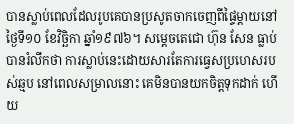បានស្លាប់ពេលដែលរូបគេបានប្រសូតចាកចេញពីផ្ទៃម្តាយនៅថ្ងៃទី១០ ខែវិច្ឆិកា ឆ្នាំ១៩៧៦។ សម្តេចតេជោ ហ៊ុន សែន ធ្លាប់បានរំលឹកថា ការស្លាប់នេះដោយសារតែការធ្វេសប្រហេសរបស់ឆ្មប នៅពេលសម្រាលនោះ គេមិនបានយកចិត្តទុកដាក់ ហើយ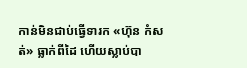កាន់មិនជាប់ធ្វើទារក «ហ៊ុន កំសត់» ធ្លាក់ពីដៃ ហើយស្លាប់បា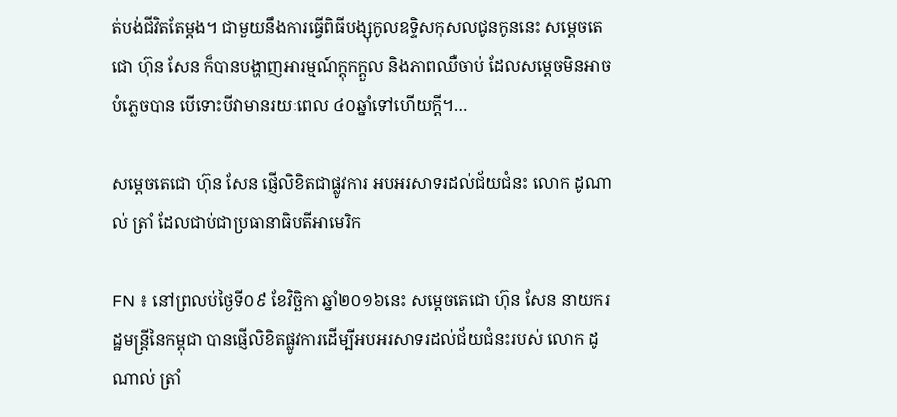ត់បង់ជីវិតតែម្តង។ ជាមួយនឹងការធ្វើពិធីបង្សុកូលឧទ្ទិសកុសលជូនកូននេះ សម្តេចតេជោ ហ៊ុន សែន ក៏បានបង្ហាញអារម្មណ៍ក្តុកក្តួល និងភាពឈឺចាប់ ដែលសម្តេចមិនអាចបំភ្លេចបាន បើទោះបីវាមានរយៈពេល ៤០ឆ្នាំទៅហើយក្តី។…

សម្តេចតេជោ ហ៊ុន សែន ផ្ញើលិខិតជាផ្លូវការ អបអរសាទរដល់ជ័យជំនះ លោក ដូណាល់ ត្រាំ ដែលជាប់ជាប្រធានាធិបតីអាមេរិក

FN ៖ នៅព្រលប់ថ្ងៃទី០៩ ខែវិច្ឆិកា ឆ្នាំ២០១៦នេះ សម្តេចតេជោ ហ៊ុន សែន នាយករដ្ឋមន្រ្តីនៃកម្ពុជា បានផ្ញើលិខិតផ្លូវការដើម្បីអបអរសាទរដល់ជ័យជំនះរបស់ លោក ដូណាល់ ត្រាំ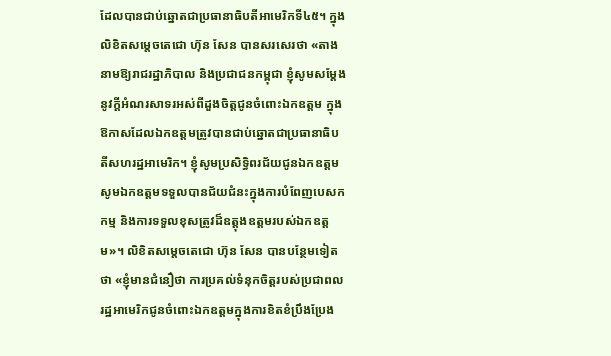ដែលបានជាប់ឆ្នោតជាប្រធានាធិបតីអាមេរិកទី៤៥។ ក្នុងលិខិតសម្តេចតេជោ ហ៊ុន សែន បានសរសេរថា «តាងនាមឱ្យរាជរដ្ឋាភិបាល និងប្រជាជនកម្ពុជា ខ្ញុំសូមសម្តែងនូវក្តីអំណរសាទរអស់ពីដួងចិត្តជូនចំពោះឯកឧត្តម ក្នុងឱកាសដែលឯកឧត្តមត្រូវបានជាប់ឆ្នោតជាប្រធានាធិបតីសហរដ្ឋអាមេរិក។ ខ្ញុំសូមប្រសិទ្ធិពរជ័យជូនឯកឧត្តម សូមឯកឧត្តមទទួលបានជ័យជំនះក្នុងការបំពែញបេសកកម្ម និងការទទួលខុសត្រូវដ៏ឧត្តុងឧត្តមរបស់ឯកឧត្តម»។ លិខិតសម្តេចតេជោ ហ៊ុន សែន បានបន្ថែមទៀតថា «ខ្ញុំមានជំនឿថា ការប្រគល់ទំនុកចិត្តរបស់ប្រជាពលរដ្ឋអាមេរិកជូនចំពោះឯកឧត្តមក្នុងការខិតខំប្រឹងប្រែង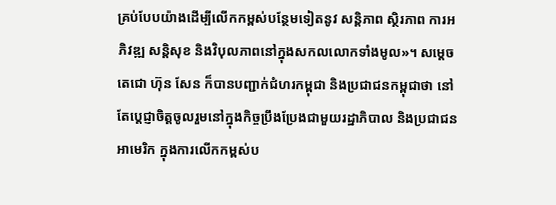គ្រប់បែបយ៉ាងដើម្បីលើកកម្ពស់បន្ថែមទៀតនូវ សន្តិភាព ស្ថិរភាព ការអភិវឌ្ឍ សន្តិសុខ និងវិបុលភាពនៅក្នុងសកលលោកទាំងមូល»។ សម្តេចតេជោ ហ៊ុន សែន ក៏បានបញ្ជាក់ជំហរកម្ពុជា និងប្រជាជនកម្ពុជាថា នៅតែប្តេជ្ញាចិត្តចូលរួមនៅក្នុងកិច្ចប្រឹងប្រែងជាមួយរដ្ឋាភិបាល និងប្រជាជនអាមេរិក ក្នុងការលើកកម្ពស់ប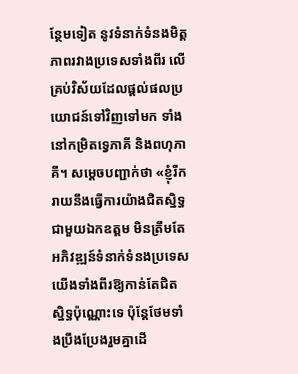ន្ថែមទៀត នូវទំនាក់ទំនងមិត្តភាពរវាងប្រទេសទាំងពីរ លើគ្រប់វិស័យដែលផ្តល់ផលប្រយោជន៍ទៅវិញទៅមក ទាំងនៅកម្រិតទ្វេភាគី និងពហុភាគី។ សម្តេចបញ្ជាក់ថា «ខ្ញុំរីករាយនឹងធ្វើការយ៉ាងជិតស្និទ្ធជាមួយឯកឧត្តម មិនត្រឹមតែអភិវឌ្ឍន៍ទំនាក់ទំនងប្រទេសយើងទាំងពីរឱ្យកាន់តែជិតស្និទ្ធប៉ុណ្ណោះទេ ប៉ុន្តែថែមទាំងប្រឹងប្រែងរួមគ្នាដើ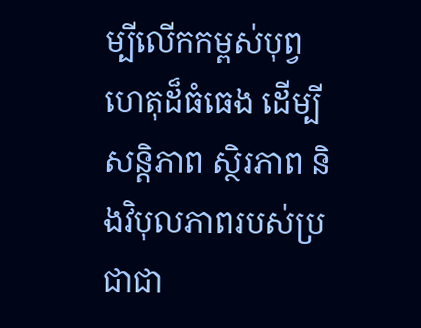ម្បីលើកកម្ពស់បុព្វហេតុដ៏ធំធេង ដើម្បីសន្តិភាព ស្ថិរភាព និងវិបុលភាពរបស់ប្រជាជា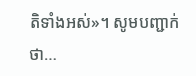តិទាំងអស់»។ សូមបញ្ជាក់ថា…